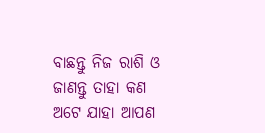ବାଛନ୍ତୁ ନିଜ ରାଶି ଓ ଜାଣନ୍ତୁ ତାହା କଣ ଅଟେ ଯାହା ଆପଣ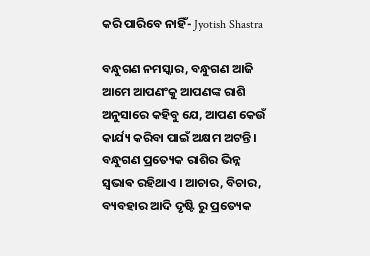କରି ପାରିବେ ନାହିଁ- Jyotish Shastra

ବନ୍ଧୁଗଣ ନମସ୍କାର, ବନ୍ଧୁଗଣ ଆଜି ଆମେ ଆପଣଂକୁ ଆପଣଙ୍କ ରାଶି ଅନୁସାରେ କହିବୁ ଯେ, ଆପଣ କେଉଁ କାର୍ଯ୍ୟ କରିବା ପାଇଁ ଅକ୍ଷମ ଅଟନ୍ତି । ବନ୍ଧୁଗଣ ପ୍ରତ୍ୟେକ ରାଶିର ଭିନ୍ନ ସ୍ଵଭାଵ ରହିଥାଏ । ଆଚାର, ବିଚାର, ବ୍ୟବହାର ଆଦି ଦୃଷ୍ଟି ରୁ ପ୍ରତ୍ୟେକ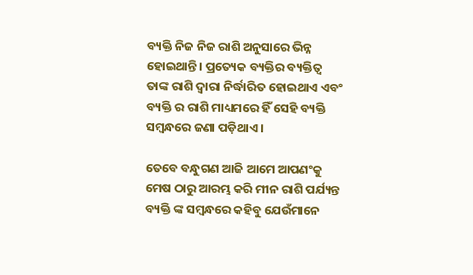ବ୍ୟକ୍ତି ନିଜ ନିଜ ରାଶି ଅନୁସାରେ ଭିନ୍ନ ହୋଇଥାନ୍ତି । ପ୍ରତ୍ୟେକ ବ୍ୟକ୍ତିର ବ୍ୟକ୍ତିତ୍ବ ତାଙ୍କ ରାଶି ଦ୍ୱାରା ନିର୍ଦ୍ଧାରିତ ହୋଇଥାଏ ଏବଂ ବ୍ୟକ୍ତି ର ରାଶି ମାଧ୍ୟମରେ ହିଁ ସେହି ବ୍ୟକ୍ତି ସମ୍ବନ୍ଧରେ ଜଣା ପଡ଼ିଥାଏ ।

ତେବେ ବନ୍ଧୁଗଣ ଆଜି ଆମେ ଆପଣଂକୁ ମେଷ ଠାରୁ ଆରମ୍ଭ କରି ମୀନ ରାଶି ପର୍ଯ୍ୟନ୍ତ ବ୍ୟକ୍ତି ଙ୍କ ସମ୍ବନ୍ଧରେ କହିବୁ ଯେଉଁମାନେ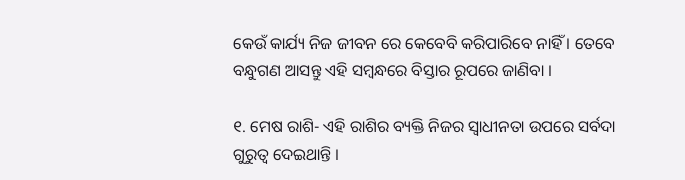କେଉଁ କାର୍ଯ୍ୟ ନିଜ ଜୀବନ ରେ କେବେବି କରିପାରିବେ ନାହିଁ । ତେବେ ବନ୍ଧୁଗଣ ଆସନ୍ତୁ ଏହି ସମ୍ବନ୍ଧରେ ବିସ୍ତାର ରୂପରେ ଜାଣିବା ।

୧. ମେଷ ରାଶି- ଏହି ରାଶିର ବ୍ୟକ୍ତି ନିଜର ସ୍ୱାଧୀନତା ଉପରେ ସର୍ବଦା ଗୁରୁତ୍ୱ ଦେଇଥାନ୍ତି ।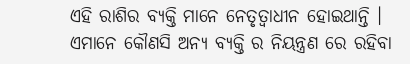ଏହି ରାଶିର ବ୍ୟକ୍ତି ମାନେ ନେତୃତ୍ୱାଧୀନ ହୋଇଥାନ୍ତି । ଏମାନେ କୌଣସି ଅନ୍ୟ ବ୍ୟକ୍ତି ର ନିୟନ୍ତ୍ରଣ ରେ ରହିବା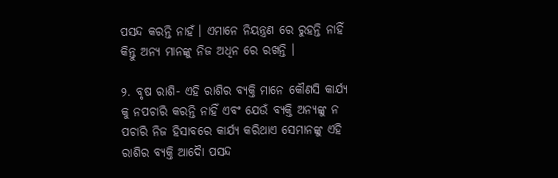ପସନ୍ଦ କରନ୍ତି ନାହଁ । ଏମାନେ ନିୟନ୍ତ୍ରଣ ରେ ରୁହନ୍ତି ନାହିଁ କିନ୍ତୁ ଅନ୍ୟ ମାନଙ୍କୁ ନିଜ ଅଧିନ ରେ ରଖନ୍ତି ।

୨. ବୃଷ ରାଶି- ଏହି ରାଶିର ବ୍ୟକ୍ତି ମାନେ କୌଣସି କାର୍ଯ୍ୟ କୁ ନପଚାରି କରନ୍ତି ନାହିଁ ଏବଂ ଯେଉଁ ବ୍ୟକ୍ତି ଅନ୍ୟଙ୍କୁ ନ ପଚାରି ନିଜ ହିସାବରେ କାର୍ଯ୍ୟ କରିଥାଏ ସେମାନଙ୍କୁ ଏହି ରାଶିର ବ୍ୟକ୍ତି ଆଦୋୖ ପସନ୍ଦ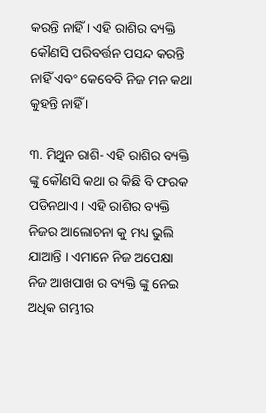କରନ୍ତି ନାହିଁ । ଏହି ରାଶିର ବ୍ୟକ୍ତି କୌଣସି ପରିବର୍ତ୍ତନ ପସନ୍ଦ କରନ୍ତି ନାହିଁ ଏବଂ କେବେବି ନିଜ ମନ କଥା କୁହନ୍ତି ନାହିଁ ।

୩. ମିଥୁନ ରାଶି- ଏହି ରାଶିର ବ୍ୟକ୍ତି ଙ୍କୁ କୌଣସି କଥା ର କିଛି ବି ଫରକ ପଡିନଥାଏ । ଏହି ରାଶିର ବ୍ୟକ୍ତି ନିଜର ଆଲୋଚନା କୁ ମଧ୍ୟ ଭୁଲି ଯାଆନ୍ତି । ଏମାନେ ନିଜ ଅପେକ୍ଷା ନିଜ ଆଖପାଖ ର ବ୍ୟକ୍ତି ଙ୍କୁ ନେଇ ଅଧିକ ଗମ୍ଭୀର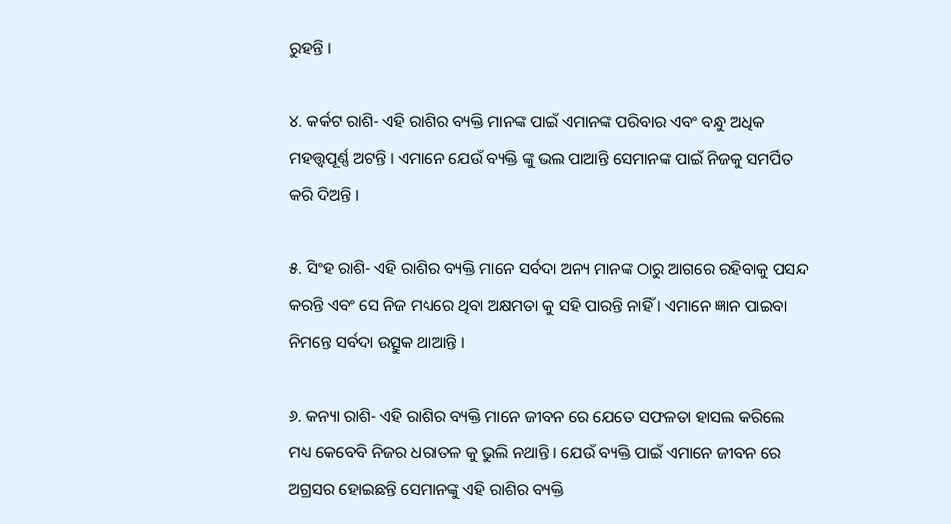ରୁହନ୍ତି ।

୪. କର୍କଟ ରାଶି- ଏହି ରାଶିର ବ୍ୟକ୍ତି ମାନଙ୍କ ପାଇଁ ଏମାନଙ୍କ ପରିବାର ଏବଂ ବନ୍ଧୁ ଅଧିକ ମହତ୍ତ୍ୱପୂର୍ଣ୍ଣ ଅଟନ୍ତି । ଏମାନେ ଯେଉଁ ବ୍ୟକ୍ତି ଙ୍କୁ ଭଲ ପାଆନ୍ତି ସେମାନଙ୍କ ପାଇଁ ନିଜକୁ ସମର୍ପିତ କରି ଦିଅନ୍ତି ।

୫. ସିଂହ ରାଶି- ଏହି ରାଶିର ବ୍ୟକ୍ତି ମାନେ ସର୍ବଦା ଅନ୍ୟ ମାନଙ୍କ ଠାରୁ ଆଗରେ ରହିବାକୁ ପସନ୍ଦ କରନ୍ତି ଏବଂ ସେ ନିଜ ମଧ୍ୟରେ ଥିବା ଅକ୍ଷମତା କୁ ସହି ପାରନ୍ତି ନାହିଁ । ଏମାନେ ଜ୍ଞାନ ପାଇବା ନିମନ୍ତେ ସର୍ବଦା ଉତ୍ସୁକ ଥାଆନ୍ତି ।

୬. କନ୍ୟା ରାଶି- ଏହି ରାଶିର ବ୍ୟକ୍ତି ମାନେ ଜୀବନ ରେ ଯେତେ ସଫଳତା ହାସଲ କରିଲେ ମଧ୍ୟ କେବେବି ନିଜର ଧରାତଳ କୁ ଭୁଲି ନଥାନ୍ତି । ଯେଉଁ ବ୍ୟକ୍ତି ପାଇଁ ଏମାନେ ଜୀବନ ରେ ଅଗ୍ରସର ହୋଇଛନ୍ତି ସେମାନଙ୍କୁ ଏହି ରାଶିର ବ୍ୟକ୍ତି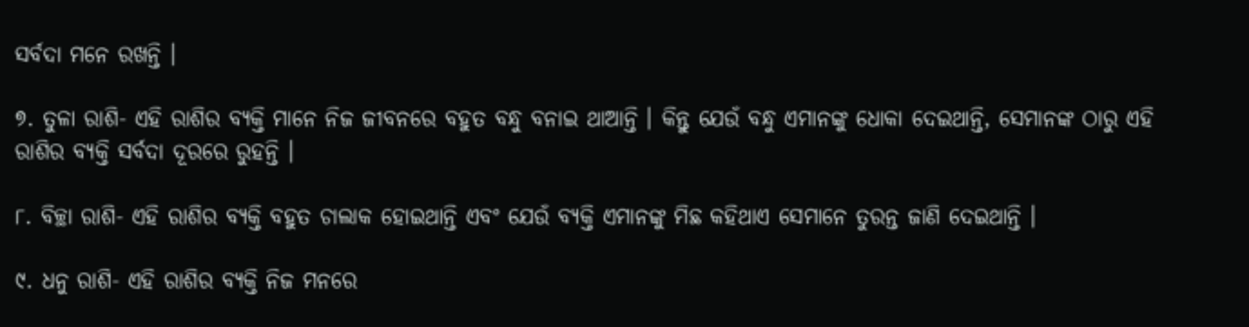ସର୍ବଦା ମନେ ରଖନ୍ତି ।

୭. ତୁଳା ରାଶି- ଏହି ରାଶିର ବ୍ୟକ୍ତି ମାନେ ନିଜ ଜୀବନରେ ବହୁତ ବନ୍ଧୁ ବନାଇ ଥାଆନ୍ତି । କିନ୍ତୁ ଯେଉଁ ବନ୍ଧୁ ଏମାନଙ୍କୁ ଧୋକା ଦେଇଥାନ୍ତି, ସେମାନଙ୍କ ଠାରୁ ଏହି ରାଶିର ବ୍ୟକ୍ତି ସର୍ବଦା ଦୂରରେ ରୁହନ୍ତି ।

୮. ବିଚ୍ଛା ରାଶି- ଏହି ରାଶିର ବ୍ୟକ୍ତି ବହୁତ ଚାଲାକ ହୋଇଥାନ୍ତି ଏବଂ ଯେଉଁ ବ୍ୟକ୍ତି ଏମାନଙ୍କୁ ମିଛ କହିଥାଏ ସେମାନେ ତୁରନ୍ତ ଜାଣି ଦେଇଥାନ୍ତି ।

୯. ଧନୁ ରାଶି- ଏହି ରାଶିର ବ୍ୟକ୍ତି ନିଜ ମନରେ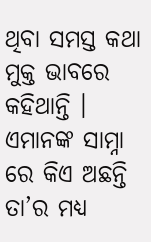ଥିବା ସମସ୍ତ କଥା ମୁକ୍ତ ଭାବରେ କହିଥାନ୍ତି । ଏମାନଙ୍କ ସାମ୍ନା ରେ କିଏ ଅଛନ୍ତି ତା’ର ମଧ୍ୟ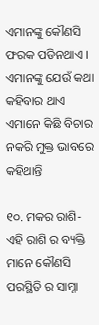ଏମାନଙ୍କୁ କୌଣସି ଫରକ ପଡିନଥାଏ । ଏମାନଙ୍କୁ ଯେଉଁ କଥା କହିବାର ଥାଏ ଏମାନେ କିଛି ବିଚାର ନକରି ମୁକ୍ତ ଭାବରେ କହିଥାନ୍ତି

୧୦. ମକର ରାଶି- ଏହି ରାଶି ର ବ୍ୟକ୍ତି ମାନେ କୌଣସି ପରସ୍ଥିତି ର ସାମ୍ନା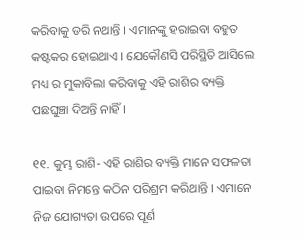କରିବାକୁ ଡରି ନଥାନ୍ତି । ଏମାନଙ୍କୁ ହରାଇବା ବହୁତ କଷ୍ଟକର ହୋଇଥାଏ । ଯେକୌଣସି ପରିସ୍ଥିତି ଆସିଲେ ମଧ୍ୟ ର ମୁକାବିଲା କରିବାକୁ ଏହି ରାଶିର ବ୍ୟକ୍ତି ପଛଘୁଞ୍ଚା ଦିଅନ୍ତି ନାହିଁ ।

୧୧. କୁମ୍ଭ ରାଶି- ଏହି ରାଶିର ବ୍ୟକ୍ତି ମାନେ ସଫଳତା ପାଇବା ନିମନ୍ତେ କଠିନ ପରିଶ୍ରମ କରିଥାନ୍ତି । ଏମାନେ ନିଜ ଯୋଗ୍ୟତା ଉପରେ ପୂର୍ଣ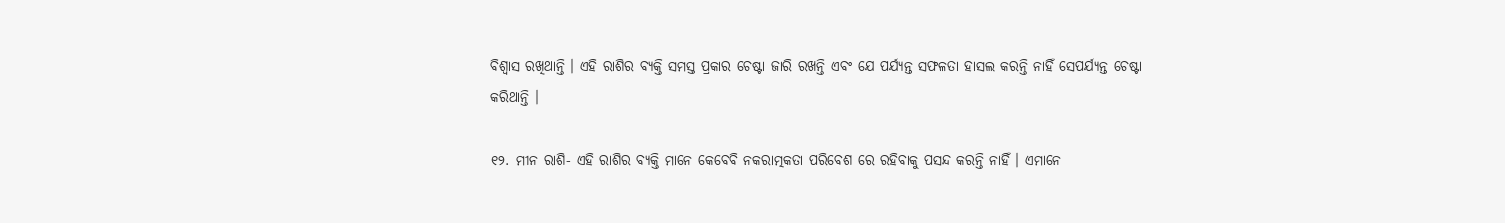ବିଶ୍ୱାସ ରଖିଥାନ୍ତି । ଏହି ରାଶିର ବ୍ୟକ୍ତି ସମସ୍ତ ପ୍ରକାର ଚେଷ୍ଟା ଜାରି ରଖନ୍ତି ଏବଂ ଯେ ପର୍ଯ୍ୟନ୍ତ ସଫଳତା ହାସଲ କରନ୍ତି ନାହିଁ ସେପର୍ଯ୍ୟନ୍ତ ଚେଷ୍ଟା କରିଥାନ୍ତି ।

୧୨. ମୀନ ରାଶି- ଏହି ରାଶିର ବ୍ୟକ୍ତି ମାନେ କେବେବି ନକରାତ୍ମକତା ପରିବେଶ ରେ ରହିବାକୁ ପସନ୍ଦ କରନ୍ତି ନାହିଁ । ଏମାନେ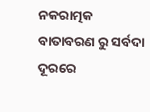ନକରାତ୍ମକ ବାତାବରଣ ରୁ ସର୍ବଦା ଦୂରରେ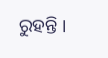ରୁହନ୍ତି ।